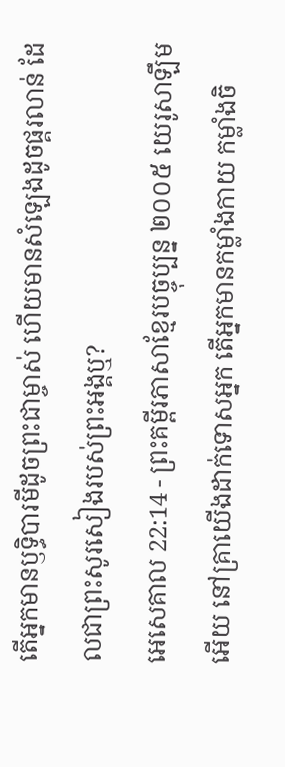តើអ្នកមានឫទ្ធិបារមីដូចព្រះជាម្ចាស់ ហើយមានសំឡេងដូចផ្គរលាន់ ដែលជាព្រះសូរសៀងរបស់ព្រះអង្គឬ?
អេសេគាល 22:14 - ព្រះគម្ពីរភាសាខ្មែរបច្ចុប្បន្ន ២០០៥ យេរូសាឡឹមអើយ នៅគ្រាយើងដាក់ទោសអ្នក តើអ្នកមានកម្លាំងកាយ កម្លាំងចិ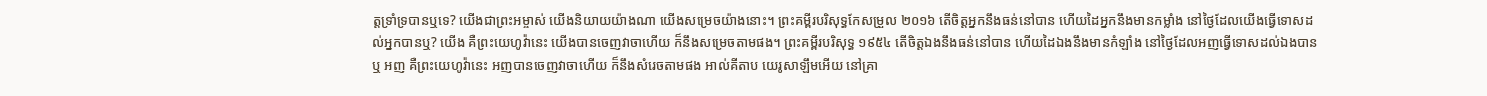ត្តទ្រាំទ្របានឬទេ? យើងជាព្រះអម្ចាស់ យើងនិយាយយ៉ាងណា យើងសម្រេចយ៉ាងនោះ។ ព្រះគម្ពីរបរិសុទ្ធកែសម្រួល ២០១៦ តើចិត្តអ្នកនឹងធន់នៅបាន ហើយដៃអ្នកនឹងមានកម្លាំង នៅថ្ងៃដែលយើងធ្វើទោសដល់អ្នកបានឬ? យើង គឺព្រះយេហូវ៉ានេះ យើងបានចេញវាចាហើយ ក៏នឹងសម្រេចតាមផង។ ព្រះគម្ពីរបរិសុទ្ធ ១៩៥៤ តើចិត្តឯងនឹងធន់នៅបាន ហើយដៃឯងនឹងមានកំឡាំង នៅថ្ងៃដែលអញធ្វើទោសដល់ឯងបានឬ អញ គឺព្រះយេហូវ៉ានេះ អញបានចេញវាចាហើយ ក៏នឹងសំរេចតាមផង អាល់គីតាប យេរូសាឡឹមអើយ នៅគ្រា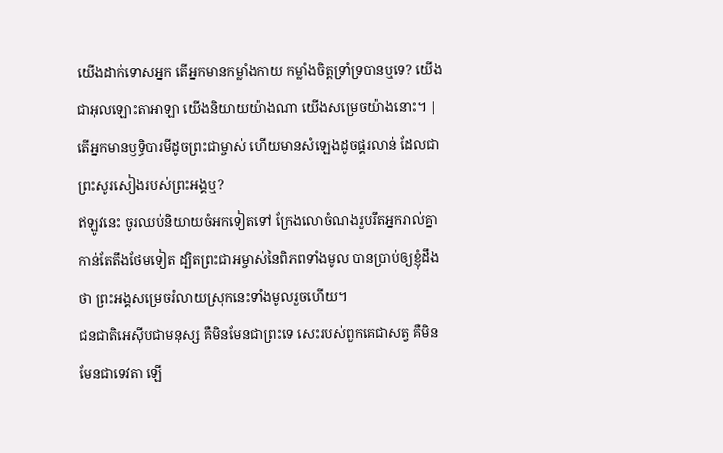យើងដាក់ទោសអ្នក តើអ្នកមានកម្លាំងកាយ កម្លាំងចិត្តទ្រាំទ្របានឬទេ? យើងជាអុលឡោះតាអាឡា យើងនិយាយយ៉ាងណា យើងសម្រេចយ៉ាងនោះ។ |
តើអ្នកមានឫទ្ធិបារមីដូចព្រះជាម្ចាស់ ហើយមានសំឡេងដូចផ្គរលាន់ ដែលជាព្រះសូរសៀងរបស់ព្រះអង្គឬ?
ឥឡូវនេះ ចូរឈប់និយាយចំអកទៀតទៅ ក្រែងលោចំណងរួបរឹតអ្នករាល់គ្នាកាន់តែតឹងថែមទៀត ដ្បិតព្រះជាអម្ចាស់នៃពិភពទាំងមូល បានប្រាប់ឲ្យខ្ញុំដឹងថា ព្រះអង្គសម្រេចរំលាយស្រុកនេះទាំងមូលរួចហើយ។
ជនជាតិអេស៊ីបជាមនុស្ស គឺមិនមែនជាព្រះទេ សេះរបស់ពួកគេជាសត្វ គឺមិនមែនជាទេវតា ឡើ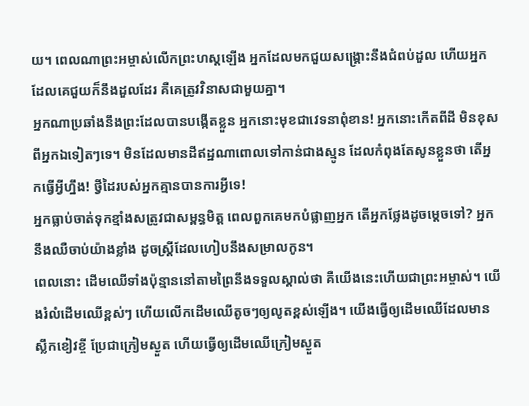យ។ ពេលណាព្រះអម្ចាស់លើកព្រះហស្ដឡើង អ្នកដែលមកជួយសង្គ្រោះនឹងជំពប់ដួល ហើយអ្នកដែលគេជួយក៏នឹងដួលដែរ គឺគេត្រូវវិនាសជាមួយគ្នា។
អ្នកណាប្រឆាំងនឹងព្រះដែលបានបង្កើតខ្លួន អ្នកនោះមុខជាវេទនាពុំខាន! អ្នកនោះកើតពីដី មិនខុសពីអ្នកឯទៀតៗទេ។ មិនដែលមានដីឥដ្ឋណាពោលទៅកាន់ជាងស្មូន ដែលកំពុងតែសូនខ្លួនថា តើអ្នកធ្វើអ្វីហ្នឹង! ថ្វីដៃរបស់អ្នកគ្មានបានការអ្វីទេ!
អ្នកធ្លាប់ចាត់ទុកខ្មាំងសត្រូវជាសម្ពន្ធមិត្ត ពេលពួកគេមកបំផ្លាញអ្នក តើអ្នកថ្លែងដូចម្ដេចទៅ? អ្នកនឹងឈឺចាប់យ៉ាងខ្លាំង ដូចស្ត្រីដែលហៀបនឹងសម្រាលកូន។
ពេលនោះ ដើមឈើទាំងប៉ុន្មាននៅតាមព្រៃនឹងទទួលស្គាល់ថា គឺយើងនេះហើយជាព្រះអម្ចាស់។ យើងរំលំដើមឈើខ្ពស់ៗ ហើយលើកដើមឈើតូចៗឲ្យលូតខ្ពស់ឡើង។ យើងធ្វើឲ្យដើមឈើដែលមានស្លឹកខៀវខ្ចី ប្រែជាក្រៀមស្ងួត ហើយធ្វើឲ្យដើមឈើក្រៀមស្ងួត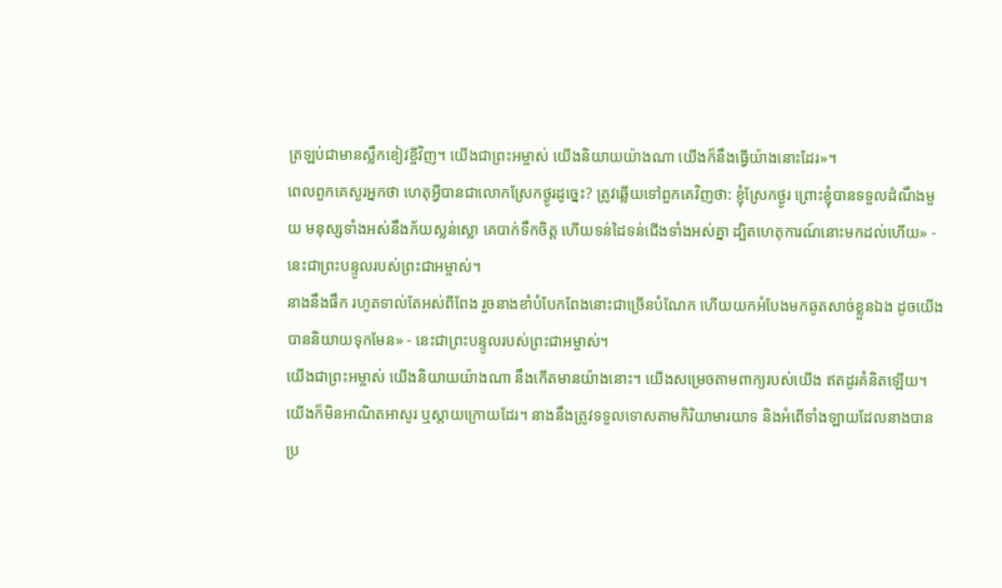ត្រឡប់ជាមានស្លឹកខៀវខ្ចីវិញ។ យើងជាព្រះអម្ចាស់ យើងនិយាយយ៉ាងណា យើងក៏នឹងធ្វើយ៉ាងនោះដែរ»។
ពេលពួកគេសួរអ្នកថា ហេតុអ្វីបានជាលោកស្រែកថ្ងូរដូច្នេះ? ត្រូវឆ្លើយទៅពួកគេវិញថា: ខ្ញុំស្រែកថ្ងូរ ព្រោះខ្ញុំបានទទួលដំណឹងមួយ មនុស្សទាំងអស់នឹងភ័យស្លន់ស្លោ គេបាក់ទឹកចិត្ត ហើយទន់ដៃទន់ជើងទាំងអស់គ្នា ដ្បិតហេតុការណ៍នោះមកដល់ហើយ» - នេះជាព្រះបន្ទូលរបស់ព្រះជាអម្ចាស់។
នាងនឹងផឹក រហូតទាល់តែអស់ពីពែង រួចនាងខាំបំបែកពែងនោះជាច្រើនបំណែក ហើយយកអំបែងមកឆូតសាច់ខ្លួនឯង ដូចយើងបាននិយាយទុកមែន» - នេះជាព្រះបន្ទូលរបស់ព្រះជាអម្ចាស់។
យើងជាព្រះអម្ចាស់ យើងនិយាយយ៉ាងណា នឹងកើតមានយ៉ាងនោះ។ យើងសម្រេចតាមពាក្យរបស់យើង ឥតដូរគំនិតឡើយ។ យើងក៏មិនអាណិតអាសូរ ឬស្ដាយក្រោយដែរ។ នាងនឹងត្រូវទទួលទោសតាមកិរិយាមារយាទ និងអំពើទាំងឡាយដែលនាងបានប្រ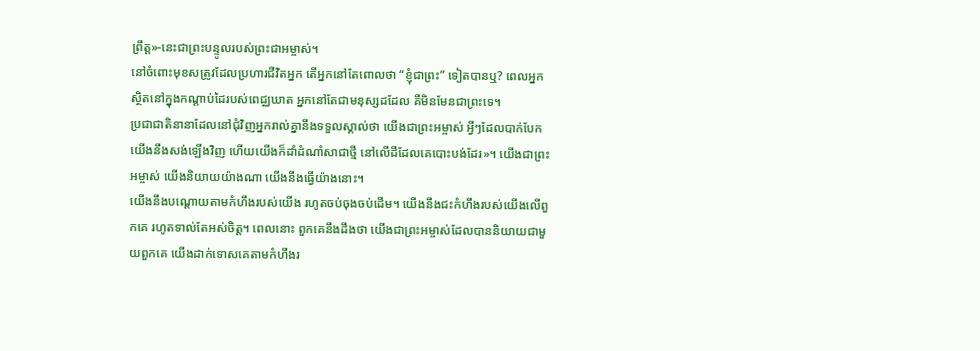ព្រឹត្ត»-នេះជាព្រះបន្ទូលរបស់ព្រះជាអម្ចាស់។
នៅចំពោះមុខសត្រូវដែលប្រហារជីវិតអ្នក តើអ្នកនៅតែពោលថា “ខ្ញុំជាព្រះ” ទៀតបានឬ? ពេលអ្នកស្ថិតនៅក្នុងកណ្ដាប់ដៃរបស់ពេជ្ឈឃាត អ្នកនៅតែជាមនុស្សដដែល គឺមិនមែនជាព្រះទេ។
ប្រជាជាតិនានាដែលនៅជុំវិញអ្នករាល់គ្នានឹងទទួលស្គាល់ថា យើងជាព្រះអម្ចាស់ អ្វីៗដែលបាក់បែក យើងនឹងសង់ឡើងវិញ ហើយយើងក៏ដាំដំណាំសាជាថ្មី នៅលើដីដែលគេបោះបង់ដែរ»។ យើងជាព្រះអម្ចាស់ យើងនិយាយយ៉ាងណា យើងនឹងធ្វើយ៉ាងនោះ។
យើងនឹងបណ្ដោយតាមកំហឹងរបស់យើង រហូតចប់ចុងចប់ដើម។ យើងនឹងជះកំហឹងរបស់យើងលើពួកគេ រហូតទាល់តែអស់ចិត្ត។ ពេលនោះ ពួកគេនឹងដឹងថា យើងជាព្រះអម្ចាស់ដែលបាននិយាយជាមួយពួកគេ យើងដាក់ទោសគេតាមកំហឹងរ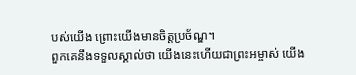បស់យើង ព្រោះយើងមានចិត្តប្រច័ណ្ឌ។
ពួកគេនឹងទទួលស្គាល់ថា យើងនេះហើយជាព្រះអម្ចាស់ យើង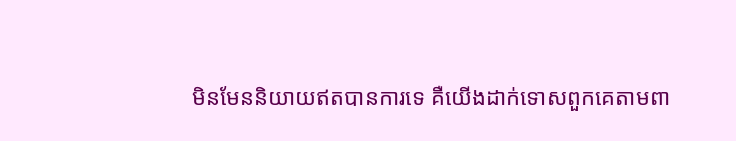មិនមែននិយាយឥតបានការទេ គឺយើងដាក់ទោសពួកគេតាមពា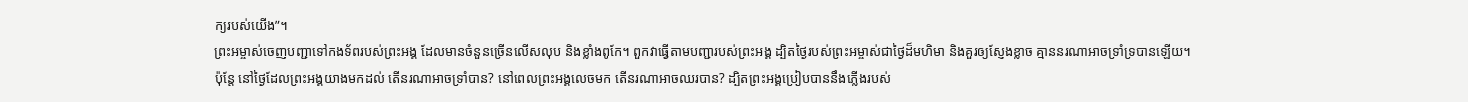ក្យរបស់យើង”។
ព្រះអម្ចាស់ចេញបញ្ជាទៅកងទ័ពរបស់ព្រះអង្គ ដែលមានចំនួនច្រើនលើសលុប និងខ្លាំងពូកែ។ ពួកវាធ្វើតាមបញ្ជារបស់ព្រះអង្គ ដ្បិតថ្ងៃរបស់ព្រះអម្ចាស់ជាថ្ងៃដ៏មហិមា និងគួរឲ្យស្ញែងខ្លាច គ្មាននរណាអាចទ្រាំទ្របានឡើយ។
ប៉ុន្តែ នៅថ្ងៃដែលព្រះអង្គយាងមកដល់ តើនរណាអាចទ្រាំបាន? នៅពេលព្រះអង្គលេចមក តើនរណាអាចឈរបាន? ដ្បិតព្រះអង្គប្រៀបបាននឹងភ្លើងរបស់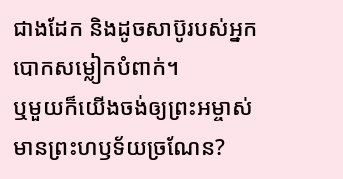ជាងដែក និងដូចសាប៊ូរបស់អ្នកបោកសម្លៀកបំពាក់។
ឬមួយក៏យើងចង់ឲ្យព្រះអម្ចាស់មានព្រះហឫទ័យច្រណែន?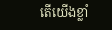តើយើងខ្លាំ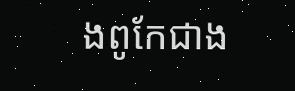ងពូកែជាង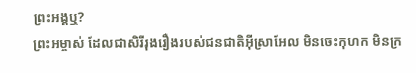ព្រះអង្គឬ?
ព្រះអម្ចាស់ ដែលជាសិរីរុងរឿងរបស់ជនជាតិអ៊ីស្រាអែល មិនចេះកុហក មិនក្រ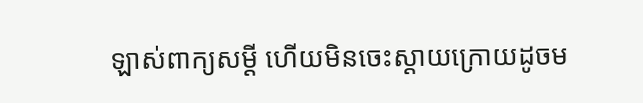ឡាស់ពាក្យសម្ដី ហើយមិនចេះស្ដាយក្រោយដូចម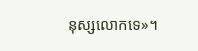នុស្សលោកទេ»។